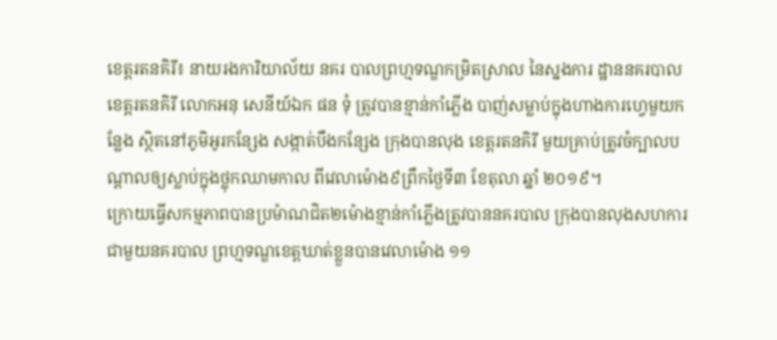ខេត្តរតនគិរី៖ នាយរងការិយាល័យ នគរ បាលព្រហ្មទណ្ឌកម្រិតស្រាល នៃស្នងការ ដ្ឋាននគរបាលខេត្តរតនគិរី លោកអនុ សេនីយ៍ឯក ផន ទុំ ត្រូវបានខ្មាន់កាំភ្លើង បាញ់សម្លាប់ក្នុងហាងការហ្វេមួយកន្លែង ស្ថិតនៅភូមិអូរកន្សែង សង្កាត់បឹងកន្សែង ក្រុងបានលុង ខេត្តរតនគិរី មួយគ្រាប់ត្រូវចំក្បាលបណ្តាលឲ្យស្លាប់ក្នុងថ្លុកឈាមកាល ពីវេលាម៉ោង៩ព្រឹកថ្ងៃទី៣ ខែតុលា ឆ្នាំ ២០១៩។
ក្រោយធ្វើសកម្មភាពបានប្រម៉ាណជិត២ម៉ោងខ្មាន់កាំភ្លើងត្រូវបាននគរបាល ក្រុងបានលុងសហការជាមួយនគរបាល ព្រហ្មទណ្ឌខេត្តឃាត់ខ្លួនបានវេលាម៉ោង ១១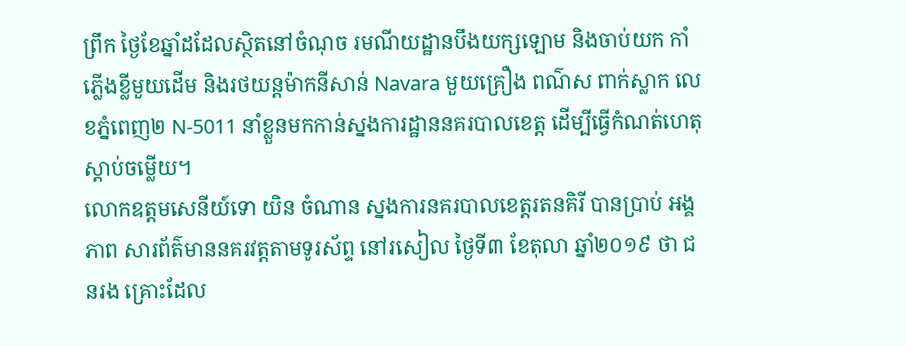ព្រឹក ថ្ងៃខែឆ្នាំដដែលស្ថិតនៅចំណុច រមណីយដ្ឋានបឹងយក្សឡោម និងចាប់យក កាំភ្លើងខ្លីមួយដើម និងរថយន្តម៉ាកនីសាន់ Navara មួយគ្រឿង ពណ៌ស ពាក់ស្លាក លេខភ្នំពេញ២ N-5011 នាំខ្លួនមកកាន់ស្នងការដ្ឋាននគរបាលខេត្ត ដើម្បីធ្វើកំណត់ហេតុស្តាប់ចម្លើយ។
លោកឧត្តមសេនីយ៍ទោ យិន ចំណាន ស្នងការនគរបាលខេត្តរតនគិរី បានប្រាប់ អង្គភាព សារព័ត៌មាននគរវត្តតាមទូរស័ព្ទ នៅរសៀល ថ្ងៃទី៣ ខែតុលា ឆ្នាំ២០១៩ ថា ជនរង គ្រោះដែល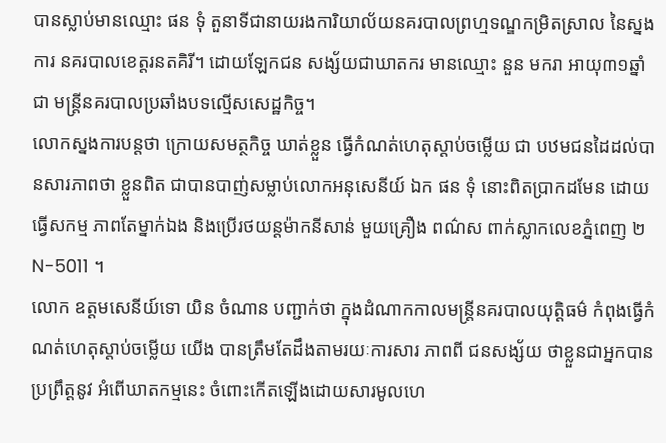បានស្លាប់មានឈ្មោះ ផន ទុំ តួនាទីជានាយរងការិយាល័យនគរបាលព្រហ្មទណ្ឌកម្រិតស្រាល នៃស្នងការ នគរបាលខេត្តរនតគិរី។ ដោយឡែកជន សង្ស័យជាឃាតករ មានឈ្មោះ នួន មករា អាយុ៣១ឆ្នាំ ជា មន្ត្រីនគរបាលប្រឆាំងបទល្មើសសេដ្ឋកិច្ច។
លោកស្នងការបន្តថា ក្រោយសមត្ថកិច្ច ឃាត់ខ្លួន ធ្វើកំណត់ហេតុស្តាប់ចម្លើយ ជា បឋមជនដៃដល់បានសារភាពថា ខ្លួនពិត ជាបានបាញ់សម្លាប់លោកអនុសេនីយ៍ ឯក ផន ទុំ នោះពិតប្រាកដមែន ដោយធ្វើសកម្ម ភាពតែម្នាក់ឯង និងប្រើរថយន្តម៉ាកនីសាន់ មួយគ្រឿង ពណ៌ស ពាក់ស្លាកលេខភ្នំពេញ ២N-5011 ។
លោក ឧត្តមសេនីយ៍ទោ យិន ចំណាន បញ្ជាក់ថា ក្នុងដំណាកកាលមន្ត្រីនគរបាលយុត្តិធម៌ កំពុងធ្វើកំណត់ហេតុស្តាប់ចម្លើយ យើង បានត្រឹមតែដឹងតាមរយៈការសារ ភាពពី ជនសង្ស័យ ថាខ្លួនជាអ្នកបាន ប្រព្រឹត្តនូវ អំពើឃាតកម្មនេះ ចំពោះកើតឡើងដោយសារមូលហេ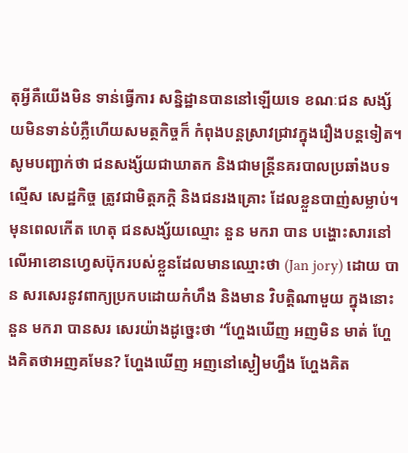តុអ្វីគឺយើងមិន ទាន់ធ្វើការ សន្និដ្ឋានបាននៅឡើយទេ ខណៈជន សង្ស័យមិនទាន់បំភ្លឺហើយសមត្ថកិច្ចក៏ កំពុងបន្តស្រាវជ្រាវក្នុងរឿងបន្តទៀត។
សូមបញ្ជាក់ថា ជនសង្ស័យជាឃាតក និងជាមន្ត្រីនគរបាលប្រឆាំងបទល្មើស សេដ្ឋកិច្ច ត្រូវជាមិត្តភក្តិ និងជនរងគ្រោះ ដែលខ្លួនបាញ់សម្លាប់។ មុនពេលកើត ហេតុ ជនសង្ស័យឈ្មោះ នួន មករា បាន បង្ហោះសារនៅលើអាខោនហ្វេសប៊ុករបស់ខ្លួនដែលមានឈ្មោះថា (Jan jory) ដោយ បាន សរសេរនូវពាក្យប្រកបដោយកំហឹង និងមាន វិបត្តិណាមួយ ក្នុងនោះ នួន មករា បានសរ សេរយ៉ាងដូច្នេះថា “ហ្ហែងឃើញ អញមិន មាត់ ហ្ហែងគិតថាអញគមែន? ហ្ហែងឃើញ អញនៅស្ងៀមហ្នឹង ហ្ហែងគិត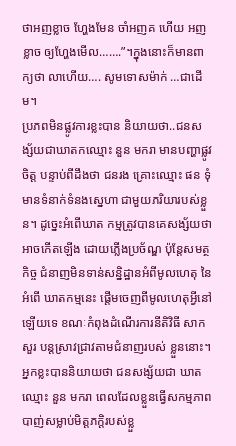ថាអញខ្លាច ហ្ហែងមែន ចាំអញគ ហើយ អញខ្លាច ឲ្យហ្ហែងមើល…….”។ក្នុងនោះក៏មានពាក្យថា លាហើយ…. សូមទោសម៉ាក់ …ជាដើម។
ប្រភពមិនផ្លូវការខ្លះបាន និយាយថា..ជនសង្ស័យជាឃាតកឈ្មោះ នួន មករា មានបញ្ហាផ្លូវចិត្ត បន្ទាប់ពីដឹងថា ជនរង គ្រោះឈ្មោះ ផន ទុំ មានទំនាក់ទំនងស្នេហា ជាមួយភរិយារបស់ខ្លួន។ ដូច្នេះអំពើឃាត កម្មត្រូវបានគេសង្ស័យថា អាចកើតឡើង ដោយភ្លើងប្រច័ណ្ឌ ប៉ុន្តែសមត្ថកិច្ច ជំនាញមិនទាន់សន្និដ្ឋានអំពីមូលហេតុ នៃអំពើ ឃាតកម្មនេះ ផ្តើមចេញពីមូលហេតុអ្វីនៅ ឡើយទេ ខណៈកំពុងដំណើរការនីតិវិធី សាកសួរ បន្តស្រាវជ្រាវតាមជំនាញរបស់ ខ្លួននោះ។
អ្នកខ្លះបាននិយាយថា ជនសង្ស័យជា ឃាតឈ្មោះ នួន មករា ពេលដែលខ្លួនធ្វើសកម្មភាពបាញ់សម្លាប់មិត្តភក្តិរបស់ខ្លួ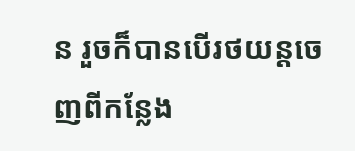ន រួចក៏បានបើរថយន្តចេញពីកន្លែង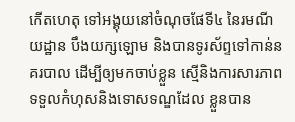កើតហេតុ ទៅអង្គុយនៅចំណុចផែទី៤ នៃរមណីយដ្ឋាន បឹងយក្សឡោម និងបានទូរស័ព្ទទៅកាន់នគរបាល ដើម្បីឲ្យមកចាប់ខ្លួន ស្មើនិងការសារភាពទទួលកំហុសនិងទោសទណ្ឌដែល ខ្លួនបាន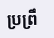ប្រព្រឹ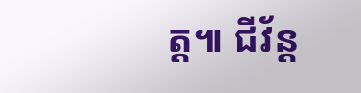ត្ត៕ ជីវ័ន្ត